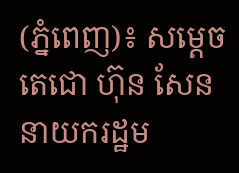(ភ្នំពេញ)៖ សម្តេចតេជោ ហ៊ុន សែន នាយករដ្ឋម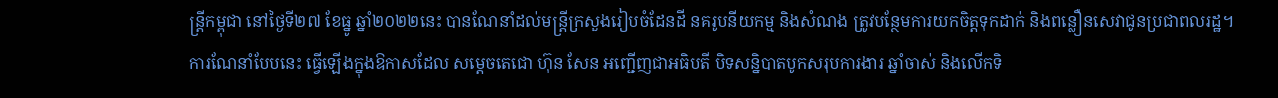ន្ត្រីកម្ពុជា នៅថ្ងៃទី២៧ ខែធ្នូ ឆ្នាំ២០២២នេះ បានណែនាំដល់មន្ដ្រីក្រសួងរៀបចំដែនដី នគរូបនីយកម្ម និងសំណង ត្រូវបន្ថែមការយកចិត្ដទុកដាក់ និងពន្លឿនសេវាជូនប្រជាពលរដ្ឋ។
ការណែនាំបែបនេះ ធ្វើឡើងក្នុងឱកាសដែល សម្ដេចតេជោ ហ៊ុន សែន អញ្ជើញជាអធិបតី បិទសន្និបាតបូកសរុបការងារ ឆ្នាំចាស់ និងលើកទិ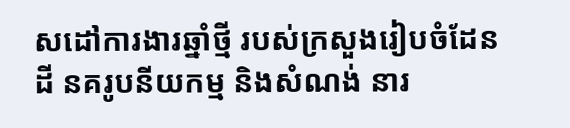សដៅការងារឆ្នាំថ្មី របស់ក្រសួងរៀបចំដែនដី នគរូបនីយកម្ម និងសំណង់ នារ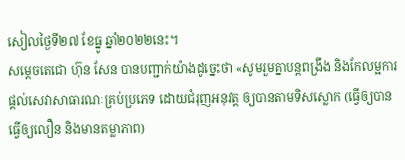សៀលថ្ងៃទី២៧ ខែធ្នូ ឆ្នាំ២០២២នេះ។
សម្ដេចតេជោ ហ៊ុន សែន បានបញ្ជាក់យ៉ាងដូច្នេះថា «សូមរួមគ្នាបន្តពង្រឹង និងកែលម្អការផ្តល់សេវាសាធារណៈគ្រប់ប្រភេទ ដោយជំរុញអនុវត្ត ឲ្យបានតាមទិសស្លោក (ធ្វើឲ្យបាន ធ្វើឲ្យលឿន និងមានតម្លាភាព)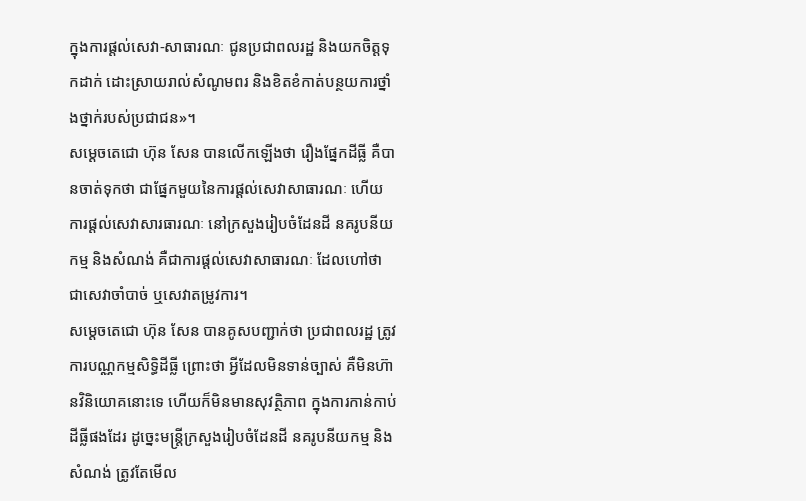ក្នុងការផ្តល់សេវា-សាធារណៈ ជូនប្រជាពលរដ្ឋ និងយកចិត្តទុកដាក់ ដោះស្រាយរាល់សំណូមពរ និងខិតខំកាត់បន្ថយការថ្នាំងថ្នាក់របស់ប្រជាជន»។
សម្ដេចតេជោ ហ៊ុន សែន បានលើកឡើងថា រឿងផ្នែកដីធ្លី គឺបានចាត់ទុកថា ជាផ្នែកមួយនៃការផ្ដល់សេវាសាធារណៈ ហើយការផ្ដល់សេវាសារធារណៈ នៅក្រសួងរៀបចំដែនដី នគរូបនីយកម្ម និងសំណង់ គឺជាការផ្ដល់សេវាសាធារណៈ ដែលហៅថា ជាសេវាចាំបាច់ ឬសេវាតម្រូវការ។
សម្តេចតេជោ ហ៊ុន សែន បានគូសបញ្ជាក់ថា ប្រជាពលរដ្ឋ ត្រូវការបណ្ណកម្មសិទ្ធិដីធ្លី ព្រោះថា អ្វីដែលមិនទាន់ច្បាស់ គឺមិនហ៊ានវិនិយោគនោះទេ ហើយក៏មិនមានសុវត្ថិភាព ក្នុងការកាន់កាប់ដីធ្លីផងដែរ ដូច្នេះមន្ដ្រីក្រសួងរៀបចំដែនដី នគរូបនីយកម្ម និងសំណង់ ត្រូវតែមើល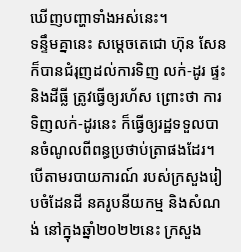ឃើញបញ្ហាទាំងអស់នេះ។
ទន្ទឹមគ្នានេះ សម្ដេចតេជោ ហ៊ុន សែន ក៏បានជំរុញដល់ការទិញ លក់-ដូរ ផ្ទះ និងដីធ្លី ត្រូវធ្វើឲ្យរហ័ស ព្រោះថា ការទិញលក់-ដូរនេះ ក៏ធ្វើឲ្យរដ្ឋទទួលបានចំណូលពីពន្ធប្រថាប់ត្រាផងដែរ។
បើតាមរបាយការណ៍ របស់ក្រសួងរៀបចំដែនដី នគរូបនីយកម្ម និងសំណង់ នៅក្នុងឆ្នាំ២០២២នេះ ក្រសួង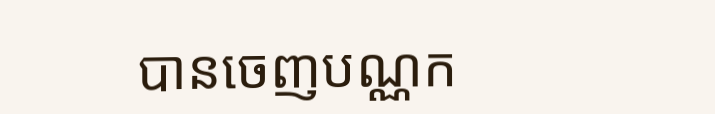បានចេញបណ្ណក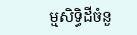ម្មសិទ្ធិដីចំនួ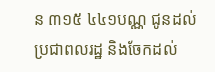ន ៣១៥ ៤៤១បណ្ណ ជូនដល់ប្រជាពលរដ្ឋ និងចែកដល់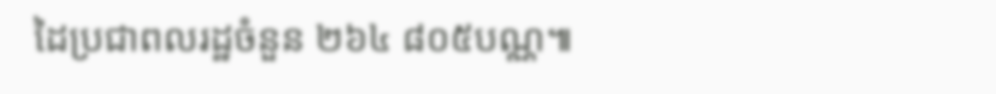ដៃប្រជាពលរដ្ឋចំនួន ២៦៤ ៨០៥បណ្ណ៕